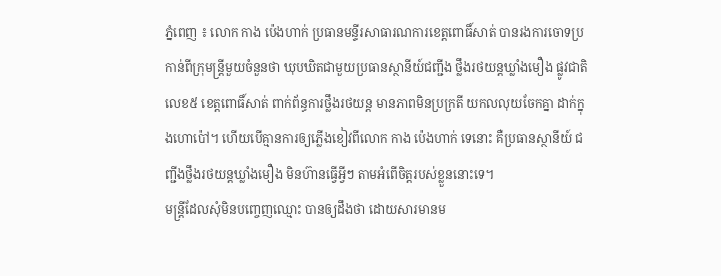ភ្នំពេញ ៖ លោក កាង ប៉េងហាក់ ប្រធានមន្ទីរសាធារណការខេត្តពោធិ៍សាត់ បានរងការចោទប្រកាន់ពីក្រុមន្ត្រីមួយចំនួនថា ឃុបឃិតជាមួយប្រធានស្ថានីយ៍ជញ្ជីង ថ្លឹងរថយន្តឃ្លាំងមឿង ផ្លូវជាតិលេខ៥ ខេត្តពោធិ៍សាត់ ពាក់ព័ន្ធការថ្លឹងរថយន្ត មានភាពមិនប្រក្រតី យកលលុយចែកគ្នា ដាក់ក្នុងហោប៉ៅ។ ហើយបើគ្មានការឲ្យភ្លើងខៀវពីលោក កាង ប៉េងហាក់ ទេនោះ គឺប្រធានស្ថានីយ៍ ជញ្ជីងថ្លឹងរថយន្តឃ្លាំងមឿង មិនហ៊ានធ្វើអ្វីៗ តាមអំពើចិត្តរបស់ខ្លួននោះទេ។
មន្ត្រីដែលសុំមិនបញ្ចេញឈ្មោះ បានឲ្យដឹងថា ដោយសារមានម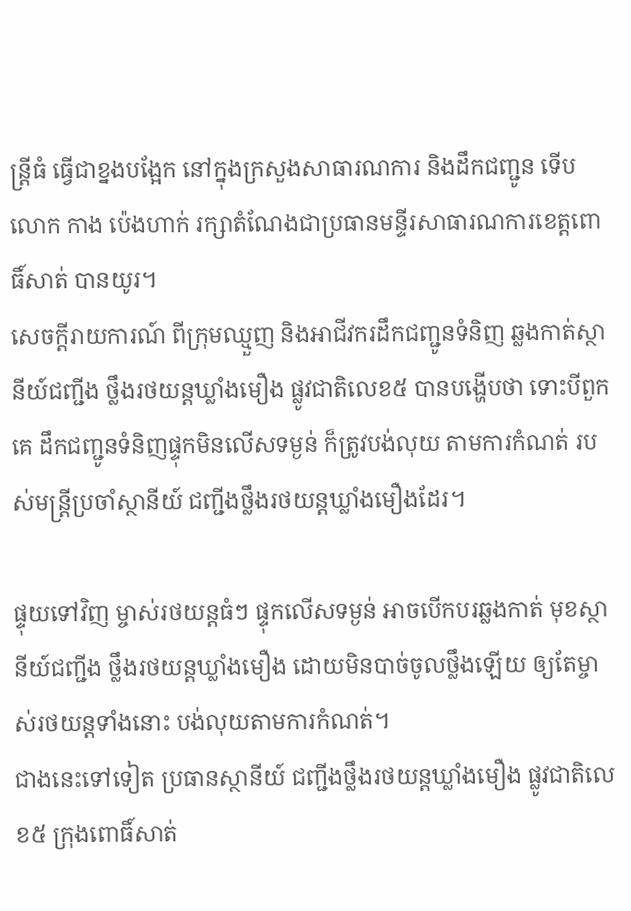ន្ត្រីធំ ធ្វើជាខ្នងបង្អែក នៅក្នុងក្រសួងសាធារណការ និងដឹកជញ្ជូន ទើបលោក កាង ប៉េងហាក់ រក្សាតំណែងជាប្រធានមន្ទីរសាធារណការខេត្តពោធិ៍សាត់ បានយូរ។
សេចក្តីរាយការណ៍ ពីក្រុមឈ្មួញ និងអាជីវករដឹកជញ្ជូនទំនិញ ឆ្លងកាត់ស្ថានីយ៍ជញ្ជីង ថ្លឹងរថយន្តឃ្លាំងមឿង ផ្លូវជាតិលេខ៥ បានបង្ហើបថា ទោះបីពួកគេ ដឹកជញ្ជូនទំនិញផ្ទុកមិនលើសទម្ងន់ ក៏ត្រូវបង់លុយ តាមការកំណត់ របស់មន្រ្តីប្រចាំស្ថានីយ៍ ជញ្ជីងថ្លឹងរថយន្តឃ្លាំងមឿងដែរ។

ផ្ទុយទៅវិញ ម្ចាស់រថយន្តធំៗ ផ្ទុកលើសទម្ងន់ អាចបើកបរឆ្លងកាត់ មុខស្ថានីយ៍ជញ្ជីង ថ្លឹងរថយន្តឃ្លាំងមឿង ដោយមិនបាច់ចូលថ្លឹងឡើយ ឲ្យតែម្ចាស់រថយន្តទាំងនោះ បង់លុយតាមការកំណត់។
ជាងនេះទៅទៀត ប្រធានស្ថានីយ៍ ជញ្ជីងថ្លឹងរថយន្តឃ្លាំងមឿង ផ្លូវជាតិលេខ៥ ក្រុងពោធិ៍សាត់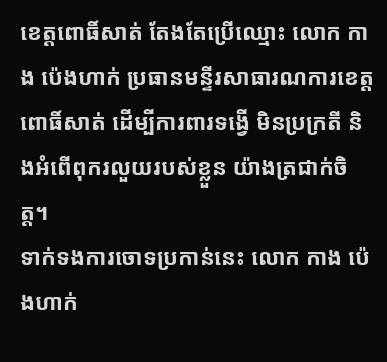ខេត្តពោធិ៍សាត់ តែងតែប្រើឈ្មោះ លោក កាង ប៉េងហាក់ ប្រធានមន្ទីរសាធារណការខេត្តពោធិ៍សាត់ ដើម្បីការពារទង្វើ មិនប្រក្រតី និងអំពើពុករលួយរបស់ខ្លួន យ៉ាងត្រជាក់ចិត្ត។
ទាក់ទងការចោទប្រកាន់នេះ លោក កាង ប៉េងហាក់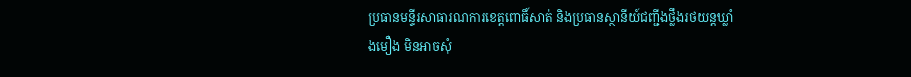ប្រធានមន្ទីរសាធារណការខេត្តពោធិ៍សាត់ និងប្រធានស្ថានីយ៍ជញ្ជីងថ្លឹងរថយន្តឃ្លាំងមឿង មិនអាចសុំ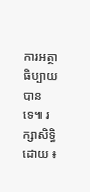ការអត្ថាធិប្បាយបានទេ៕ រក្សាសិទ្ធិដោយ ៖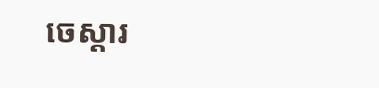ចេស្តារ